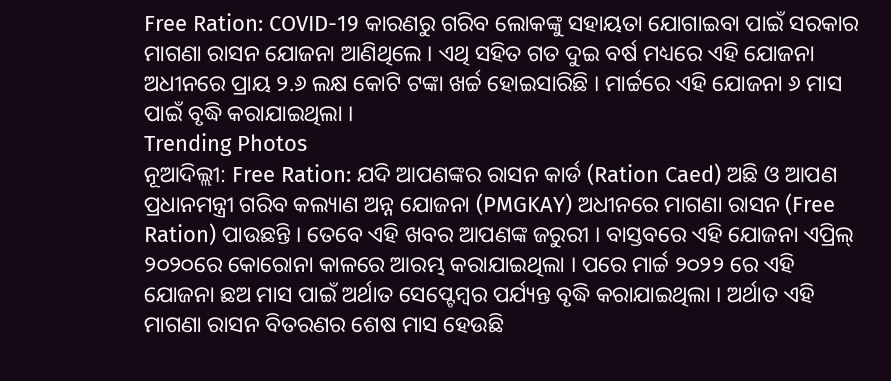Free Ration: COVID-19 କାରଣରୁ ଗରିବ ଲୋକଙ୍କୁ ସହାୟତା ଯୋଗାଇବା ପାଇଁ ସରକାର ମାଗଣା ରାସନ ଯୋଜନା ଆଣିଥିଲେ । ଏଥି ସହିତ ଗତ ଦୁଇ ବର୍ଷ ମଧ୍ୟରେ ଏହି ଯୋଜନା ଅଧୀନରେ ପ୍ରାୟ ୨.୬ ଲକ୍ଷ କୋଟି ଟଙ୍କା ଖର୍ଚ୍ଚ ହୋଇସାରିଛି । ମାର୍ଚ୍ଚରେ ଏହି ଯୋଜନା ୬ ମାସ ପାଇଁ ବୃଦ୍ଧି କରାଯାଇଥିଲା ।
Trending Photos
ନୂଆଦିଲ୍ଲୀ: Free Ration: ଯଦି ଆପଣଙ୍କର ରାସନ କାର୍ଡ (Ration Caed) ଅଛି ଓ ଆପଣ ପ୍ରଧାନମନ୍ତ୍ରୀ ଗରିବ କଲ୍ୟାଣ ଅନ୍ନ ଯୋଜନା (PMGKAY) ଅଧୀନରେ ମାଗଣା ରାସନ (Free Ration) ପାଉଛନ୍ତି । ତେବେ ଏହି ଖବର ଆପଣଙ୍କ ଜରୁରୀ । ବାସ୍ତବରେ ଏହି ଯୋଜନା ଏପ୍ରିଲ୍ ୨୦୨୦ରେ କୋରୋନା କାଳରେ ଆରମ୍ଭ କରାଯାଇଥିଲା । ପରେ ମାର୍ଚ୍ଚ ୨୦୨୨ ରେ ଏହି ଯୋଜନା ଛଅ ମାସ ପାଇଁ ଅର୍ଥାତ ସେପ୍ଟେମ୍ବର ପର୍ଯ୍ୟନ୍ତ ବୃଦ୍ଧି କରାଯାଇଥିଲା । ଅର୍ଥାତ ଏହି ମାଗଣା ରାସନ ବିତରଣର ଶେଷ ମାସ ହେଉଛି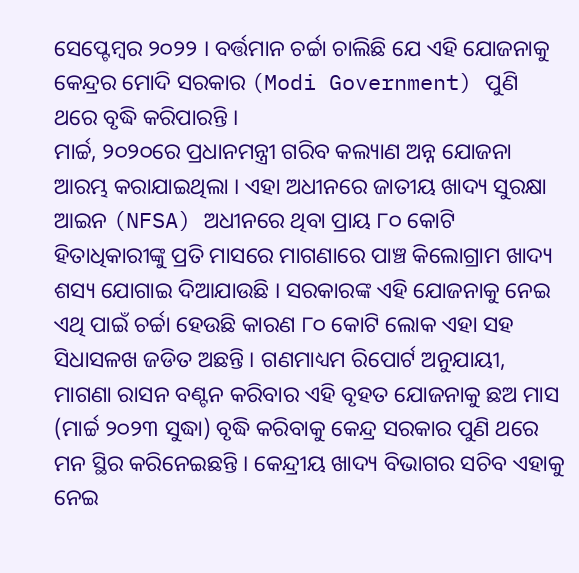ସେପ୍ଟେମ୍ବର ୨୦୨୨ । ବର୍ତ୍ତମାନ ଚର୍ଚ୍ଚା ଚାଲିଛି ଯେ ଏହି ଯୋଜନାକୁ କେନ୍ଦ୍ରର ମୋଦି ସରକାର (Modi Government) ପୁଣି ଥରେ ବୃଦ୍ଧି କରିପାରନ୍ତି ।
ମାର୍ଚ୍ଚ, ୨୦୨୦ରେ ପ୍ରଧାନମନ୍ତ୍ରୀ ଗରିବ କଲ୍ୟାଣ ଅନ୍ନ ଯୋଜନା ଆରମ୍ଭ କରାଯାଇଥିଲା । ଏହା ଅଧୀନରେ ଜାତୀୟ ଖାଦ୍ୟ ସୁରକ୍ଷା ଆଇନ (NFSA) ଅଧୀନରେ ଥିବା ପ୍ରାୟ ୮୦ କୋଟି ହିତାଧିକାରୀଙ୍କୁ ପ୍ରତି ମାସରେ ମାଗଣାରେ ପାଞ୍ଚ କିଲୋଗ୍ରାମ ଖାଦ୍ୟ ଶସ୍ୟ ଯୋଗାଇ ଦିଆଯାଉଛି । ସରକାରଙ୍କ ଏହି ଯୋଜନାକୁ ନେଇ ଏଥି ପାଇଁ ଚର୍ଚ୍ଚା ହେଉଛି କାରଣ ୮୦ କୋଟି ଲୋକ ଏହା ସହ ସିଧାସଳଖ ଜଡିତ ଅଛନ୍ତି । ଗଣମାଧ୍ୟମ ରିପୋର୍ଟ ଅନୁଯାୟୀ, ମାଗଣା ରାସନ ବଣ୍ଟନ କରିବାର ଏହି ବୃହତ ଯୋଜନାକୁ ଛଅ ମାସ (ମାର୍ଚ୍ଚ ୨୦୨୩ ସୁଦ୍ଧା) ବୃଦ୍ଧି କରିବାକୁ କେନ୍ଦ୍ର ସରକାର ପୁଣି ଥରେ ମନ ସ୍ଥିର କରିନେଇଛନ୍ତି । କେନ୍ଦ୍ରୀୟ ଖାଦ୍ୟ ବିଭାଗର ସଚିବ ଏହାକୁ ନେଇ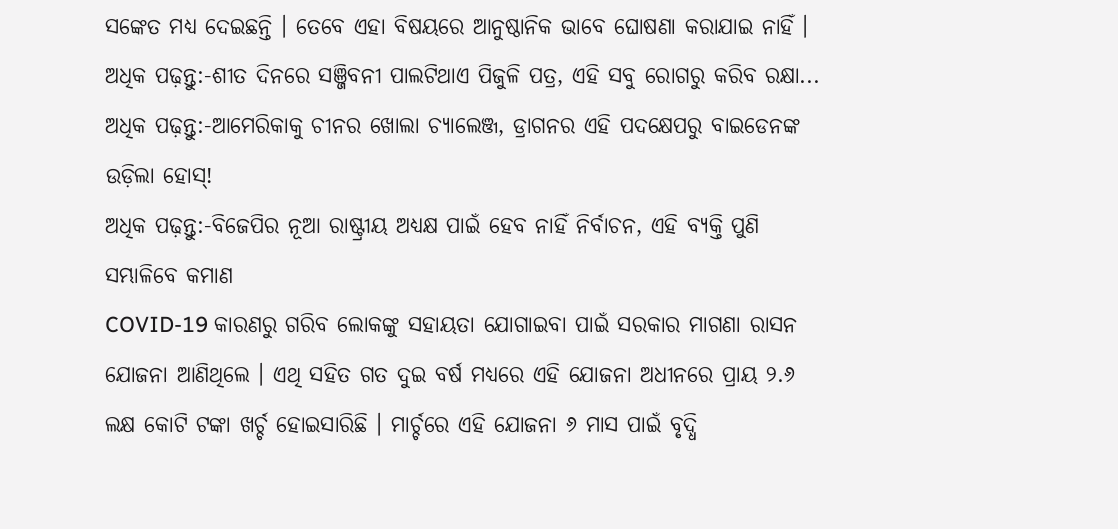ସଙ୍କେତ ମଧ୍ୟ ଦେଇଛନ୍ତି । ତେବେ ଏହା ବିଷୟରେ ଆନୁଷ୍ଠାନିକ ଭାବେ ଘୋଷଣା କରାଯାଇ ନାହିଁ ।
ଅଧିକ ପଢ଼ନ୍ତୁ:-ଶୀତ ଦିନରେ ସଞ୍ଜିବନୀ ପାଲଟିଥାଏ ପିଜୁଳି ପତ୍ର, ଏହି ସବୁ ରୋଗରୁ କରିବ ରକ୍ଷା...
ଅଧିକ ପଢ଼ନ୍ତୁ:-ଆମେରିକାକୁ ଚୀନର ଖୋଲା ଚ୍ୟାଲେଞ୍ଜ, ଡ୍ରାଗନର ଏହି ପଦକ୍ଷେପରୁ ବାଇଡେନଙ୍କ ଉଡ଼ିଲା ହୋସ୍!
ଅଧିକ ପଢ଼ନ୍ତୁ:-ବିଜେପିର ନୂଆ ରାଷ୍ଟ୍ରୀୟ ଅଧ୍ୟକ୍ଷ ପାଇଁ ହେବ ନାହିଁ ନିର୍ବାଚନ, ଏହି ବ୍ୟକ୍ତି ପୁଣି ସମ୍ଭାଳିବେ କମାଣ
COVID-19 କାରଣରୁ ଗରିବ ଲୋକଙ୍କୁ ସହାୟତା ଯୋଗାଇବା ପାଇଁ ସରକାର ମାଗଣା ରାସନ ଯୋଜନା ଆଣିଥିଲେ । ଏଥି ସହିତ ଗତ ଦୁଇ ବର୍ଷ ମଧ୍ୟରେ ଏହି ଯୋଜନା ଅଧୀନରେ ପ୍ରାୟ ୨.୬ ଲକ୍ଷ କୋଟି ଟଙ୍କା ଖର୍ଚ୍ଚ ହୋଇସାରିଛି । ମାର୍ଚ୍ଚରେ ଏହି ଯୋଜନା ୬ ମାସ ପାଇଁ ବୃଦ୍ଧି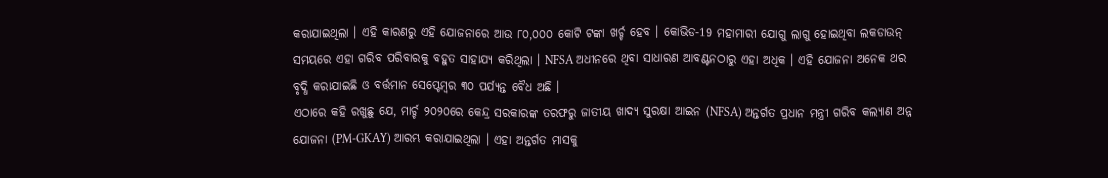କରାଯାଇଥିଲା । ଏହି କାରଣରୁ ଏହି ଯୋଜନାରେ ଆଉ ୮୦,୦୦୦ କୋଟି ଟଙ୍କା ଖର୍ଚ୍ଚ ହେବ । କୋଭିଡ-19 ମହାମାରୀ ଯୋଗୁ ଲାଗୁ ହୋଇଥିବା ଲକଡାଉନ୍ ସମୟରେ ଏହା ଗରିବ ପରିବାରକୁ ବହୁତ ସାହାଯ୍ୟ କରିଥିଲା । NFSA ଅଧୀନରେ ଥିବା ସାଧାରଣ ଆବଣ୍ଟନଠାରୁ ଏହା ଅଧିକ । ଏହି ଯୋଜନା ଅନେକ ଥର ବୃଦ୍ଧି କରାଯାଇଛି ଓ ବର୍ତ୍ତମାନ ସେପ୍ଟେମ୍ବର ୩୦ ପର୍ଯ୍ୟନ୍ତ ବୈଧ ଅଛି ।
ଏଠାରେ କହି ରଖୁଛୁ ଯେ, ମାର୍ଚ୍ଚ ୨୦୨୦ରେ କେନ୍ଦ୍ର ସରକାରଙ୍କ ତରଫରୁ ଜାତୀୟ ଖାଦ୍ୟ ସୁରକ୍ଷା ଆଇନ (NFSA) ଅନ୍ତର୍ଗତ ପ୍ରଧାନ ମନ୍ତ୍ରୀ ଗରିବ କଲ୍ୟାଣ ଅନ୍ନ ଯୋଜନା (PM-GKAY) ଆରମ୍ଭ କରାଯାଇଥିଲା । ଏହା ଅନ୍ତର୍ଗତ ମାସକୁ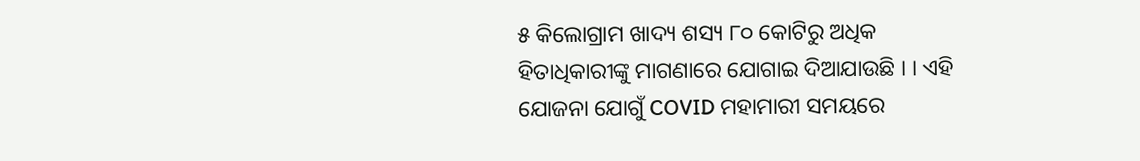୫ କିଲୋଗ୍ରାମ ଖାଦ୍ୟ ଶସ୍ୟ ୮୦ କୋଟିରୁ ଅଧିକ ହିତାଧିକାରୀଙ୍କୁ ମାଗଣାରେ ଯୋଗାଇ ଦିଆଯାଉଛି । । ଏହି ଯୋଜନା ଯୋଗୁଁ COVID ମହାମାରୀ ସମୟରେ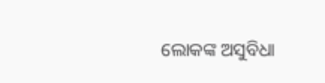ଲୋକଙ୍କ ଅସୁବିଧା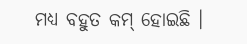ମଧ୍ୟ ବହୁତ କମ୍ ହୋଇଛି ।